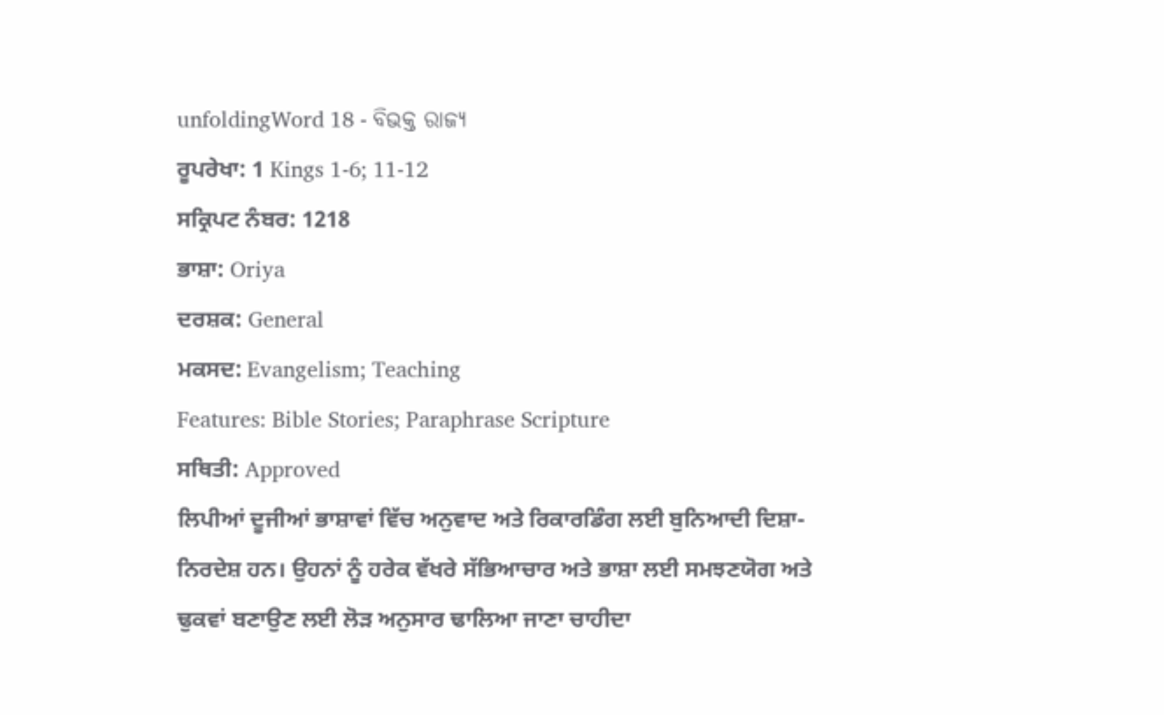unfoldingWord 18 - ବିଭକ୍ତ ରାଜ୍ୟ
ਰੂਪਰੇਖਾ: 1 Kings 1-6; 11-12
ਸਕ੍ਰਿਪਟ ਨੰਬਰ: 1218
ਭਾਸ਼ਾ: Oriya
ਦਰਸ਼ਕ: General
ਮਕਸਦ: Evangelism; Teaching
Features: Bible Stories; Paraphrase Scripture
ਸਥਿਤੀ: Approved
ਲਿਪੀਆਂ ਦੂਜੀਆਂ ਭਾਸ਼ਾਵਾਂ ਵਿੱਚ ਅਨੁਵਾਦ ਅਤੇ ਰਿਕਾਰਡਿੰਗ ਲਈ ਬੁਨਿਆਦੀ ਦਿਸ਼ਾ-ਨਿਰਦੇਸ਼ ਹਨ। ਉਹਨਾਂ ਨੂੰ ਹਰੇਕ ਵੱਖਰੇ ਸੱਭਿਆਚਾਰ ਅਤੇ ਭਾਸ਼ਾ ਲਈ ਸਮਝਣਯੋਗ ਅਤੇ ਢੁਕਵਾਂ ਬਣਾਉਣ ਲਈ ਲੋੜ ਅਨੁਸਾਰ ਢਾਲਿਆ ਜਾਣਾ ਚਾਹੀਦਾ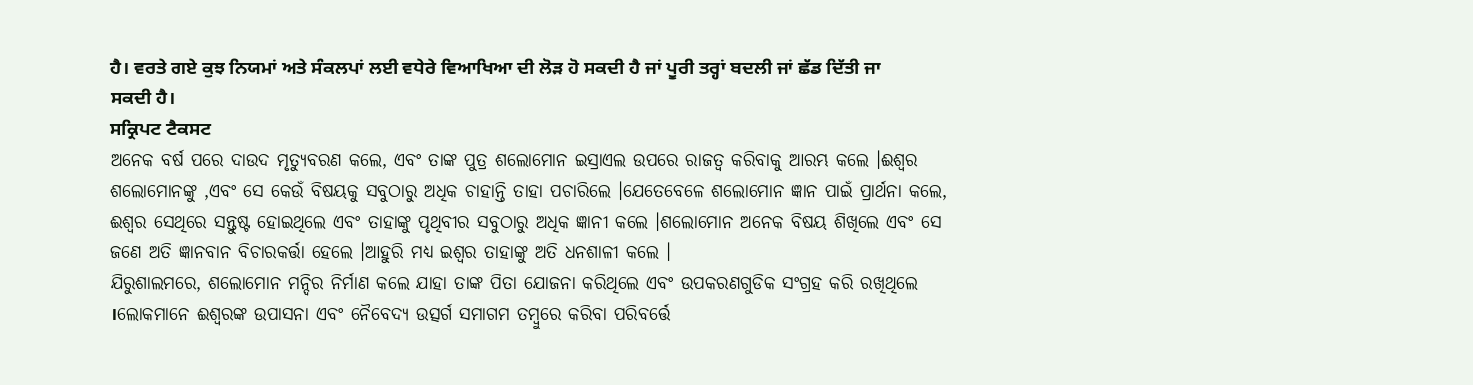ਹੈ। ਵਰਤੇ ਗਏ ਕੁਝ ਨਿਯਮਾਂ ਅਤੇ ਸੰਕਲਪਾਂ ਲਈ ਵਧੇਰੇ ਵਿਆਖਿਆ ਦੀ ਲੋੜ ਹੋ ਸਕਦੀ ਹੈ ਜਾਂ ਪੂਰੀ ਤਰ੍ਹਾਂ ਬਦਲੀ ਜਾਂ ਛੱਡ ਦਿੱਤੀ ਜਾ ਸਕਦੀ ਹੈ।
ਸਕ੍ਰਿਪਟ ਟੈਕਸਟ
ଅନେକ ବର୍ଷ ପରେ ଦାଉଦ ମୃତ୍ୟୁବରଣ କଲେ, ଏବଂ ତାଙ୍କ ପୁତ୍ର ଶଲୋମୋନ ଇସ୍ରାଏଲ ଉପରେ ରାଜତ୍ଵ କରିବାକୁ ଆରମ୍ଭ କଲେ ।ଈଶ୍ଵର ଶଲୋମୋନଙ୍କୁ ,ଏବଂ ସେ କେଉଁ ବିଷୟକୁ ସବୁଠାରୁ ଅଧିକ ଚାହାନ୍ତି ତାହା ପଚାରିଲେ ।ଯେତେବେଳେ ଶଲୋମୋନ ଜ୍ଞାନ ପାଇଁ ପ୍ରାର୍ଥନା କଲେ, ଈଶ୍ଵର ସେଥିରେ ସନ୍ତୁଷ୍ଟ ହୋଇଥିଲେ ଏବଂ ତାହାଙ୍କୁ ପୃଥିବୀର ସବୁଠାରୁ ଅଧିକ ଜ୍ଞାନୀ କଲେ ।ଶଲୋମୋନ ଅନେକ ବିଷୟ ଶିଖିଲେ ଏବଂ ସେ ଜଣେ ଅତି ଜ୍ଞାନବାନ ବିଚାରକର୍ତ୍ତା ହେଲେ ।ଆହୁରି ମଧ୍ୟ ଇଶ୍ଵର ତାହାଙ୍କୁ ଅତି ଧନଶାଳୀ କଲେ ।
ଯିରୁଶାଲମରେ, ଶଲୋମୋନ ମନ୍ଦିର ନିର୍ମାଣ କଲେ ଯାହା ତାଙ୍କ ପିତା ଯୋଜନା କରିଥିଲେ ଏବଂ ଉପକରଣଗୁଡିକ ସଂଗ୍ରହ କରି ରଖିଥିଲେ ।ଲୋକମାନେ ଈଶ୍ଵରଙ୍କ ଉପାସନା ଏବଂ ନୈବେଦ୍ୟ ଉତ୍ସର୍ଗ ସମାଗମ ତମ୍ବୁରେ କରିବା ପରିବର୍ତ୍ତେ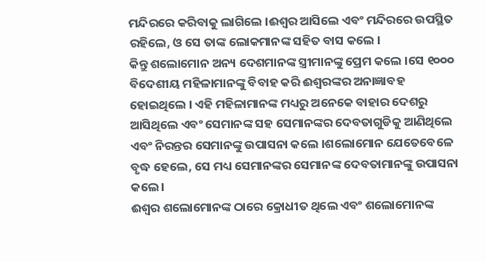ମନ୍ଦିରରେ କରିବାକୁ ଲାଗିଲେ ।ଈଶ୍ଵର ଆସିଲେ ଏବଂ ମନ୍ଦିରରେ ଉପସ୍ଥିତ ରହିଲେ, ଓ ସେ ତାଙ୍କ ଲୋକମାନଙ୍କ ସହିତ ବାସ କଲେ ।
କିନ୍ତୁ ଶଲୋମୋନ ଅନ୍ୟ ଦେଶମାନଙ୍କ ସ୍ତ୍ରୀମାନଙ୍କୁ ପ୍ରେମ କଲେ ।ସେ ୧୦୦୦ ବିଦେଶୀୟ ମହିଳାମାନଙ୍କୁ ବିବାହ କରି ଈଶ୍ଵରଙ୍କର ଅନାଜ୍ଞାବହ ହୋଇଥିଲେ । ଏହି ମହିଳାମାନଙ୍କ ମଧ୍ୟରୁ ଅନେକେ ବାହାର ଦେଶରୁ ଆସିଥିଲେ ଏବଂ ସେମାନଙ୍କ ସହ ସେମାନଙ୍କର ଦେବତାଗୁଡିକୁ ଆଣିଥିଲେ ଏବଂ ନିରନ୍ତର ସେମାନଙ୍କୁ ଉପାସନା କଲେ ।ଶଲୋମୋନ ଯେତେବେଳେ ବୃଦ୍ଧ ହେଲେ, ସେ ମଧ୍ୟ ସେମାନଙ୍କର ସେମାନଙ୍କ ଦେବତାମାନଙ୍କୁ ଉପାସନା କଲେ ।
ଈଶ୍ଵର ଶଲୋମୋନଙ୍କ ଠାରେ କ୍ରୋଧୀତ ଥିଲେ ଏବଂ ଶଲୋମୋନଙ୍କ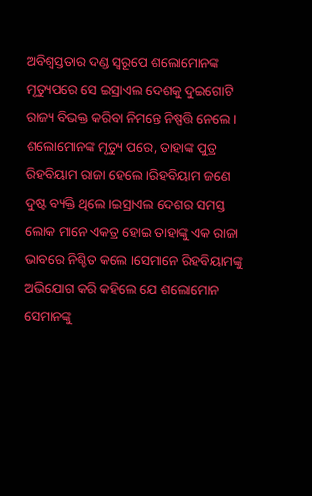ଅବିଶ୍ଵସ୍ତତାର ଦଣ୍ଡ ସ୍ବରୂପେ ଶଲୋମୋନଙ୍କ ମୃତ୍ୟୁପରେ ସେ ଇସ୍ରାଏଲ ଦେଶକୁ ଦୁଇଗୋଟି ରାଜ୍ୟ ବିଭକ୍ତ କରିବା ନିମନ୍ତେ ନିଷ୍ପତ୍ତି ନେଲେ ।
ଶଲୋମୋନଙ୍କ ମୃତ୍ୟୁ ପରେ, ତାହାଙ୍କ ପୁତ୍ର ରିହବିୟାମ ରାଜା ହେଲେ ।ରିହବିୟାମ ଜଣେ ଦୁଷ୍ଟ ବ୍ୟକ୍ତି ଥିଲେ ।ଇସ୍ରାଏଲ ଦେଶର ସମସ୍ତ ଲୋକ ମାନେ ଏକତ୍ର ହୋଇ ତାହାଙ୍କୁ ଏକ ରାଜା ଭାବରେ ନିଶ୍ଚିତ କଲେ ।ସେମାନେ ରିହବିୟାମଙ୍କୁ ଅଭିଯୋଗ କରି କହିଲେ ଯେ ଶଲୋମୋନ ସେମାନଙ୍କୁ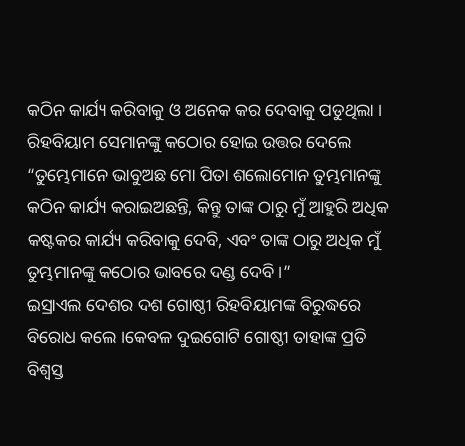କଠିନ କାର୍ଯ୍ୟ କରିବାକୁ ଓ ଅନେକ କର ଦେବାକୁ ପଡୁଥିଲା ।
ରିହବିୟାମ ସେମାନଙ୍କୁ କଠୋର ହୋଇ ଉତ୍ତର ଦେଲେ “ତୁମ୍ଭେମାନେ ଭାବୁଅଛ ମୋ ପିତା ଶଲୋମୋନ ତୁମ୍ଭମାନଙ୍କୁ କଠିନ କାର୍ଯ୍ୟ କରାଇଅଛନ୍ତି, କିନ୍ତୁ ତାଙ୍କ ଠାରୁ ମୁଁ ଆହୁରି ଅଧିକ କଷ୍ଟକର କାର୍ଯ୍ୟ କରିବାକୁ ଦେବି, ଏବଂ ତାଙ୍କ ଠାରୁ ଅଧିକ ମୁଁ ତୁମ୍ଭମାନଙ୍କୁ କଠୋର ଭାବରେ ଦଣ୍ଡ ଦେବି ।”
ଇସ୍ରାଏଲ ଦେଶର ଦଶ ଗୋଷ୍ଠୀ ରିହବିୟାମଙ୍କ ବିରୁଦ୍ଧରେ ବିରୋଧ କଲେ ।କେବଳ ଦୁଇଗୋଟି ଗୋଷ୍ଠୀ ତାହାଙ୍କ ପ୍ରତି ବିଶ୍ଵସ୍ତ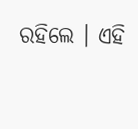ରହିଲେ । ଏହି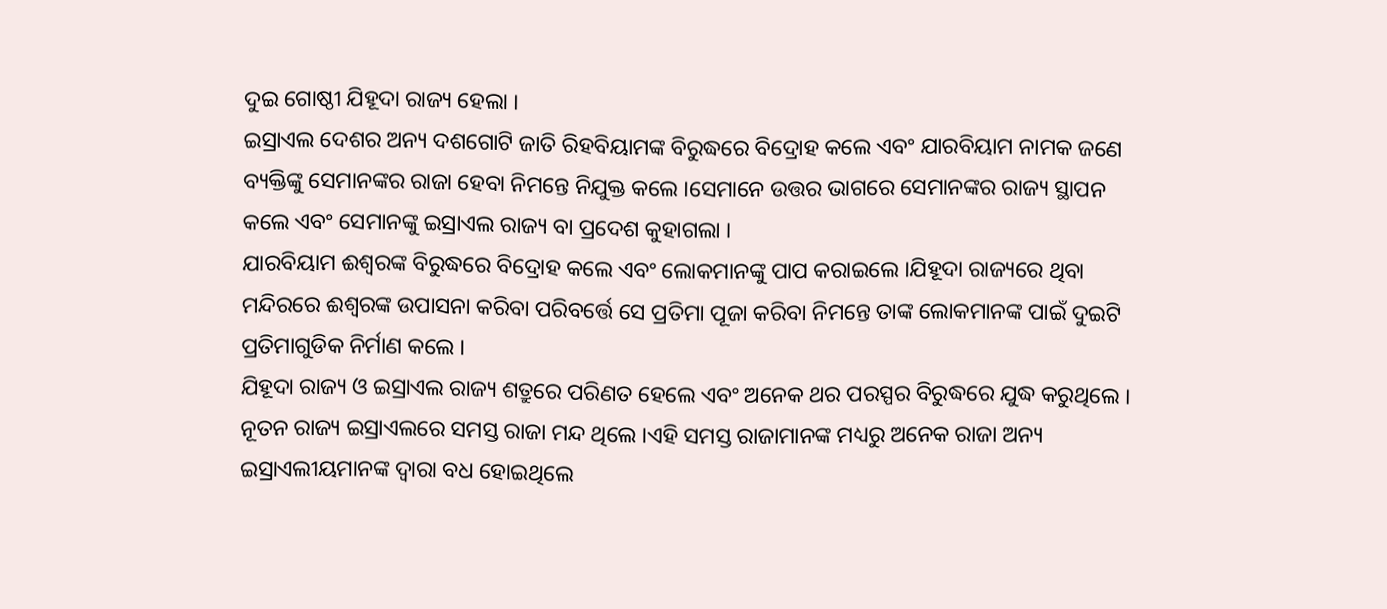ଦୁଇ ଗୋଷ୍ଠୀ ଯିହୂଦା ରାଜ୍ୟ ହେଲା ।
ଇସ୍ରାଏଲ ଦେଶର ଅନ୍ୟ ଦଶଗୋଟି ଜାତି ରିହବିୟାମଙ୍କ ବିରୁଦ୍ଧରେ ବିଦ୍ରୋହ କଲେ ଏବଂ ଯାରବିୟାମ ନାମକ ଜଣେ ବ୍ୟକ୍ତିଙ୍କୁ ସେମାନଙ୍କର ରାଜା ହେବା ନିମନ୍ତେ ନିଯୁକ୍ତ କଲେ ।ସେମାନେ ଉତ୍ତର ଭାଗରେ ସେମାନଙ୍କର ରାଜ୍ୟ ସ୍ଥାପନ କଲେ ଏବଂ ସେମାନଙ୍କୁ ଇସ୍ରାଏଲ ରାଜ୍ୟ ବା ପ୍ରଦେଶ କୁହାଗଲା ।
ଯାରବିୟାମ ଈଶ୍ଵରଙ୍କ ବିରୁଦ୍ଧରେ ବିଦ୍ରୋହ କଲେ ଏବଂ ଲୋକମାନଙ୍କୁ ପାପ କରାଇଲେ ।ଯିହୂଦା ରାଜ୍ୟରେ ଥିବା ମନ୍ଦିରରେ ଈଶ୍ଵରଙ୍କ ଉପାସନା କରିବା ପରିବର୍ତ୍ତେ ସେ ପ୍ରତିମା ପୂଜା କରିବା ନିମନ୍ତେ ତାଙ୍କ ଲୋକମାନଙ୍କ ପାଇଁ ଦୁଇଟି ପ୍ରତିମାଗୁଡିକ ନିର୍ମାଣ କଲେ ।
ଯିହୂଦା ରାଜ୍ୟ ଓ ଇସ୍ରାଏଲ ରାଜ୍ୟ ଶତ୍ରୁରେ ପରିଣତ ହେଲେ ଏବଂ ଅନେକ ଥର ପରସ୍ପର ବିରୁଦ୍ଧରେ ଯୁଦ୍ଧ କରୁଥିଲେ ।
ନୂତନ ରାଜ୍ୟ ଇସ୍ରାଏଲରେ ସମସ୍ତ ରାଜା ମନ୍ଦ ଥିଲେ ।ଏହି ସମସ୍ତ ରାଜାମାନଙ୍କ ମଧ୍ୟରୁ ଅନେକ ରାଜା ଅନ୍ୟ ଇସ୍ରାଏଲୀୟମାନଙ୍କ ଦ୍ଵାରା ବଧ ହୋଇଥିଲେ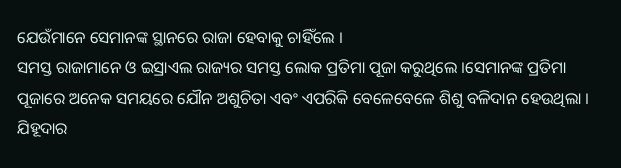ଯେଉଁମାନେ ସେମାନଙ୍କ ସ୍ଥାନରେ ରାଜା ହେବାକୁ ଚାହିଁଲେ ।
ସମସ୍ତ ରାଜାମାନେ ଓ ଇସ୍ରାଏଲ ରାଜ୍ୟର ସମସ୍ତ ଲୋକ ପ୍ରତିମା ପୂଜା କରୁଥିଲେ ।ସେମାନଙ୍କ ପ୍ରତିମା ପୂଜାରେ ଅନେକ ସମୟରେ ଯୌନ ଅଶୁଚିତା ଏବଂ ଏପରିକି ବେଳେବେଳେ ଶିଶୁ ବଳିଦାନ ହେଉଥିଲା ।
ଯିହୂଦାର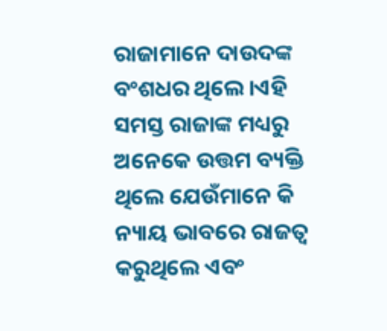ରାଜାମାନେ ଦାଉଦଙ୍କ ବଂଶଧର ଥିଲେ ।ଏହି ସମସ୍ତ ରାଜାଙ୍କ ମଧ୍ୟରୁ ଅନେକେ ଉତ୍ତମ ବ୍ୟକ୍ତି ଥିଲେ ଯେଉଁମାନେ କି ନ୍ୟାୟ ଭାବରେ ରାଜତ୍ବ କରୁଥିଲେ ଏବଂ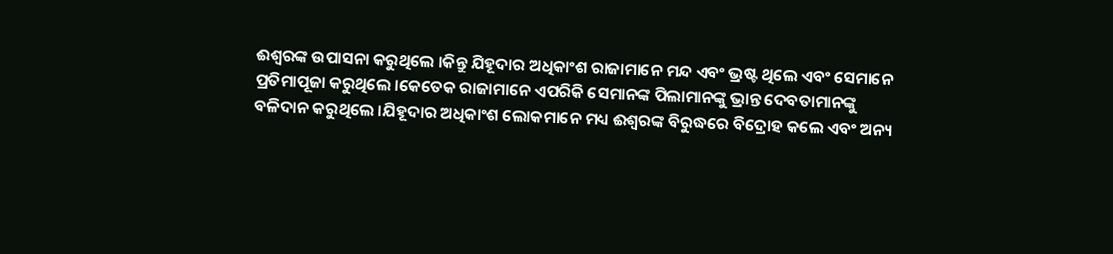ଈଶ୍ଵରଙ୍କ ଉପାସନା କରୁଥିଲେ ।କିନ୍ତୁ ଯିହୂଦାର ଅଧିକାଂଶ ରାଜାମାନେ ମନ୍ଦ ଏବଂ ଭ୍ରଷ୍ଟ ଥିଲେ ଏବଂ ସେମାନେ ପ୍ରତିମାପୂଜା କରୁଥିଲେ ।କେତେକ ରାଜାମାନେ ଏପରିକି ସେମାନଙ୍କ ପିଲାମାନଙ୍କୁ ଭ୍ରାନ୍ତ ଦେବତାମାନଙ୍କୁ ବଳିଦାନ କରୁଥିଲେ ।ଯିହୂଦାର ଅଧିକାଂଶ ଲୋକମାନେ ମଧ୍ୟ ଈଶ୍ଵରଙ୍କ ବିରୁଦ୍ଧରେ ବିଦ୍ରୋହ କଲେ ଏବଂ ଅନ୍ୟ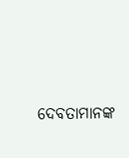ଦେବତାମାନଙ୍କ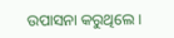ଉପାସନା କରୁଥିଲେ ।